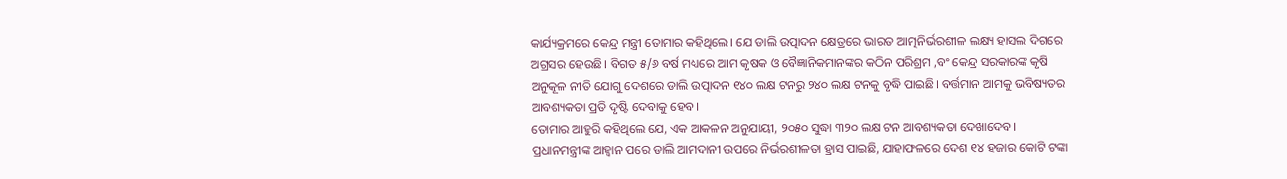କାର୍ଯ୍ୟକ୍ରମରେ କେନ୍ଦ୍ର ମନ୍ତ୍ରୀ ତୋମାର କହିଥିଲେ। ଯେ ଡାଲି ଉତ୍ପାଦନ କ୍ଷେତ୍ରରେ ଭାରତ ଆତ୍ମନିର୍ଭରଶୀଳ ଲକ୍ଷ୍ୟ ହାସଲ ଦିଗରେ ଅଗ୍ରସର ହେଉଛି। ବିଗତ ୫/୬ ବର୍ଷ ମଧ୍ୟରେ ଆମ କୃଷକ ଓ ବୈଜ୍ଞାନିକମାନଙ୍କର କଠିନ ପରିଶ୍ରମ ,ବଂ କେନ୍ଦ୍ର ସରକାରଙ୍କ କୃଷି ଅନୁକୂଳ ନୀତି ଯୋଗୁ ଦେଶରେ ଡାଲି ଉତ୍ପାଦନ ୧୪୦ ଲକ୍ଷ ଟନରୁ ୨୪୦ ଲକ୍ଷ ଟନକୁ ବୃଦ୍ଧି ପାଇଛି। ବର୍ତ୍ତମାନ ଆମକୁ ଭବିଷ୍ୟତର ଆବଶ୍ୟକତା ପ୍ରତି ଦୃଷ୍ଟି ଦେବାକୁ ହେବ।
ତୋମାର ଆହୁରି କହିଥିଲେ ଯେ, ଏକ ଆକଳନ ଅନୁଯାୟୀ, ୨୦୫୦ ସୁଦ୍ଧା ୩୨୦ ଲକ୍ଷ ଟନ ଆବଶ୍ୟକତା ଦେଖାଦେବ। ପ୍ରଧାନମନ୍ତ୍ରୀଙ୍କ ଆହ୍ବାନ ପରେ ଡାଲି ଆମଦାନୀ ଉପରେ ନିର୍ଭରଶୀଳତା ହ୍ରାସ ପାଇଛି, ଯାହାଫଳରେ ଦେଶ ୧୪ ହଜାର କୋଟି ଟଙ୍କା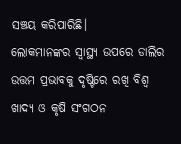ସଞ୍ଚୟ କରିପାରିଛି।
ଲୋକମାନଙ୍କର ସ୍ବାସ୍ଥ୍ୟ ଉପରେ ଡାଲିର ଉତ୍ତମ ପ୍ରଭାବକୁ ଦୃଷ୍ଟିରେ ରଖି ବିଶ୍ଵ ଖାଦ୍ୟ ଓ କୃଷି ସଂଗଠନ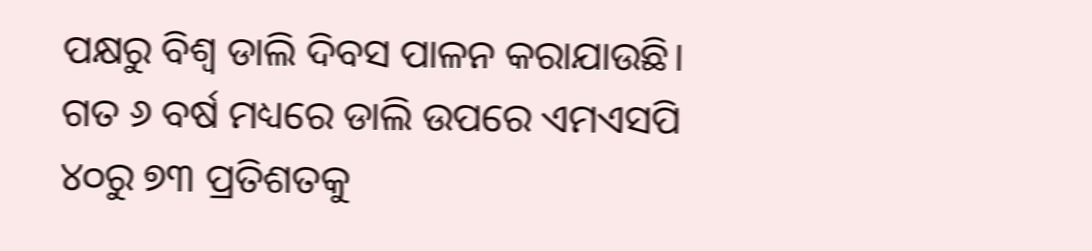ପକ୍ଷରୁ ବିଶ୍ଵ ଡାଲି ଦିବସ ପାଳନ କରାଯାଉଛି। ଗତ ୬ ବର୍ଷ ମଧ୍ୟରେ ଡାଲି ଉପରେ ଏମଏସପି ୪୦ରୁ ୭୩ ପ୍ରତିଶତକୁ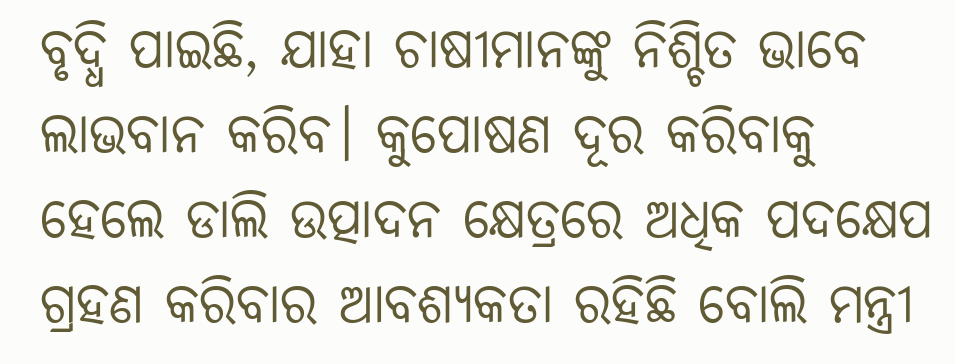ବୃଦ୍ଧି ପାଇଛି, ଯାହା ଚାଷୀମାନଙ୍କୁ ନିଶ୍ଚିତ ଭାବେ ଲାଭବାନ କରିବ। କୁପୋଷଣ ଦୂର କରିବାକୁ ହେଲେ ଡାଲି ଉତ୍ପାଦନ କ୍ଷେତ୍ରରେ ଅଧିକ ପଦକ୍ଷେପ ଗ୍ରହଣ କରିବାର ଆବଶ୍ୟକତା ରହିଛି ବୋଲି ମନ୍ତ୍ରୀ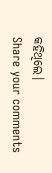କହିଥିଲେ।
Share your comments